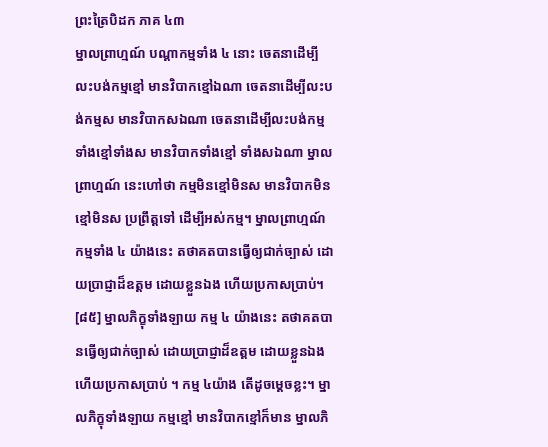ព្រះត្រៃបិដក ភាគ ៤៣
ម្នាលព្រាហ្មណ៍ បណ្ដាកម្មទាំង ៤ នោះ ចេតនាដើម្បីលះបង់កម្មខ្មៅ មានវិបាកខ្មៅឯណា ចេតនាដើម្បីលះបង់កម្មស មានវិបាកសឯណា ចេតនាដើម្បីលះបង់កម្មទាំងខ្មៅទាំងស មានវិបាកទាំងខ្មៅ ទាំងសឯណា ម្នាលព្រាហ្មណ៍ នេះហៅថា កម្មមិនខ្មៅមិនស មានវិបាកមិនខ្មៅមិនស ប្រព្រឹត្តទៅ ដើម្បីអស់កម្ម។ ម្នាលព្រាហ្មណ៍ កម្មទាំង ៤ យ៉ាងនេះ តថាគតបានធ្វើឲ្យជាក់ច្បាស់ ដោយបា្រជ្ញាដ៏ឧត្តម ដោយខ្លួនឯង ហើយប្រកាសប្រាប់។
[៨៥] ម្នាលភិក្ខុទាំងឡាយ កម្ម ៤ យ៉ាងនេះ តថាគតបានធ្វើឲ្យជាក់ច្បាស់ ដោយប្រាជ្ញាដ៏ឧត្តម ដោយខ្លួនឯង ហើយប្រកាសប្រាប់ ។ កម្ម ៤យ៉ាង តើដូចម្ដេចខ្លះ។ ម្នាលភិក្ខុទាំងឡាយ កម្មខ្មៅ មានវិបាកខ្មៅក៏មាន ម្នាលភិ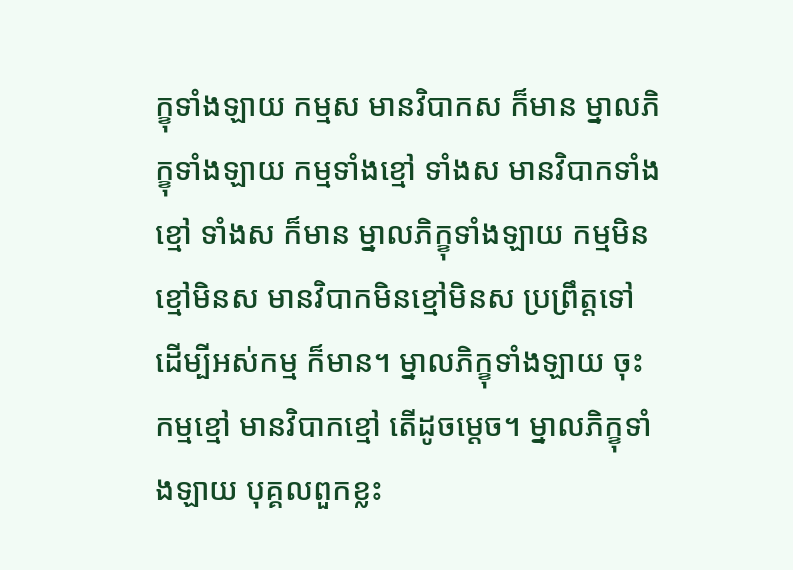ក្ខុទាំងឡាយ កម្មស មានវិបាកស ក៏មាន ម្នាលភិក្ខុទាំងឡាយ កម្មទាំងខ្មៅ ទាំងស មានវិបាកទាំងខ្មៅ ទាំងស ក៏មាន ម្នាលភិក្ខុទាំងឡាយ កម្មមិនខ្មៅមិនស មានវិបាកមិនខ្មៅមិនស ប្រព្រឹត្តទៅ ដើម្បីអស់កម្ម ក៏មាន។ ម្នាលភិក្ខុទាំងឡាយ ចុះកម្មខ្មៅ មានវិបាកខ្មៅ តើដូចម្ដេច។ ម្នាលភិក្ខុទាំងឡាយ បុគ្គលពួកខ្លះ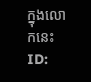ក្នុងលោកនេះ
ID: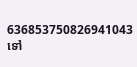636853750826941043
ទៅ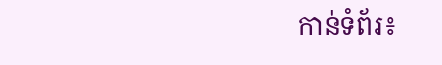កាន់ទំព័រ៖